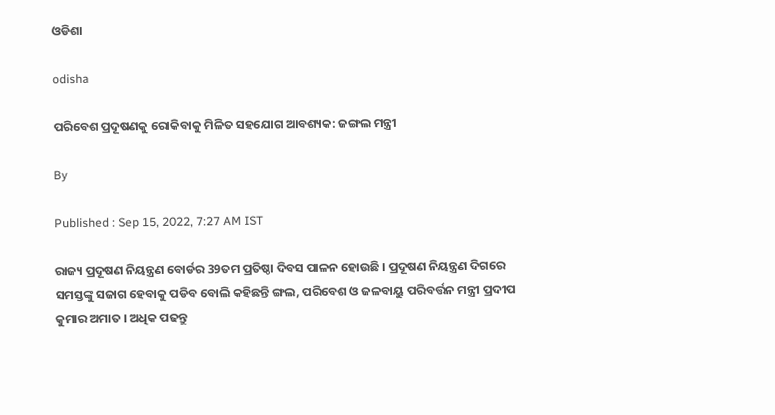ଓଡିଶା

odisha

ପରିବେଶ ପ୍ରଦୂଷଣକୁ ରୋକିବାକୁ ମିଳିତ ସହଯୋଗ ଆବଶ୍ୟକ: ଜଙ୍ଗଲ ମନ୍ତ୍ରୀ

By

Published : Sep 15, 2022, 7:27 AM IST

ରାଜ୍ୟ ପ୍ରଦୂଷଣ ନିୟନ୍ତ୍ରଣ ବୋର୍ଡର 39ତମ ପ୍ରତିଷ୍ଠା ଦିବସ ପାଳନ ହୋଉଛି । ପ୍ରଦୂଷଣ ନିୟନ୍ତ୍ରଣ ଦିଗରେ ସମସ୍ତଙ୍କୁ ସଜାଗ ହେବାକୁ ପଡିବ ବୋଲି କହିଛନ୍ତି ଙ୍ଗଲ, ପରିବେଶ ଓ ଜଳବାୟୁ ପରିବର୍ତ୍ତନ ମନ୍ତ୍ରୀ ପ୍ରଦୀପ କୁମାର ଅମାତ । ଅଧିକ ପଢନ୍ତୁ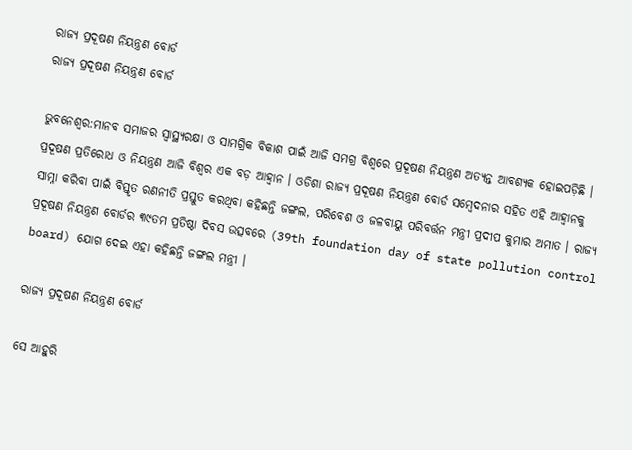ରାଜ୍ୟ ପ୍ରଦୂଷଣ ନିୟନ୍ତ୍ରଣ ବୋର୍ଡ
ରାଜ୍ୟ ପ୍ରଦୂଷଣ ନିୟନ୍ତ୍ରଣ ବୋର୍ଡ

ଭୁବନେଶ୍ବର:ମାନବ ସମାଜର ସ୍ୱାସ୍ଥ୍ୟରକ୍ଷା ଓ ସାମଗ୍ରିକ ବିକାଶ ପାଇଁ ଆଜି ସମଗ୍ର ବିଶ୍ୱରେ ପ୍ରଦୂଷଣ ନିୟନ୍ତ୍ରଣ ଅତ୍ୟନ୍ତ ଆବଶ୍ୟକ ହୋଇପଡ଼ିଛି । ପ୍ରଦୂଷଣ ପ୍ରତିରୋଧ ଓ ନିୟନ୍ତ୍ରଣ ଆଜି ବିଶ୍ୱର ଏକ ବଡ଼ ଆହ୍ୱାନ । ଓଡିଶା ରାଜ୍ୟ ପ୍ରଦୂଷଣ ନିୟନ୍ତ୍ରଣ ବୋର୍ଡ ସମ୍ବେଦନାର ସହିତ ଏହି ଆହ୍ୱାନକୁ ସାମ୍ନା କରିବା ପାଇଁ ବିସ୍ତୃତ ରଣନୀତି ପ୍ରସ୍ତୁତ କରଥିବା କହିଛନ୍ତି ଜଙ୍ଗଲ, ପରିବେଶ ଓ ଜଳବାୟୁ ପରିବର୍ତ୍ତନ ମନ୍ତ୍ରୀ ପ୍ରଦୀପ କୁମାର ଅମାତ । ରାଜ୍ୟ ପ୍ରଦୂଷଣ ନିୟନ୍ତ୍ରଣ ବୋର୍ଡର ୩୯ତମ ପ୍ରତିଷ୍ଠା ଦିବସ ଉତ୍ସବରେ (39th foundation day of state pollution control board) ଯୋଗ ଦେଇ ଏହା କହିଛନ୍ତି ଜଙ୍ଗଲ ମନ୍ତ୍ରୀ ।

ରାଜ୍ୟ ପ୍ରଦୂଷଣ ନିୟନ୍ତ୍ରଣ ବୋର୍ଡ

ସେ ଆହୁରି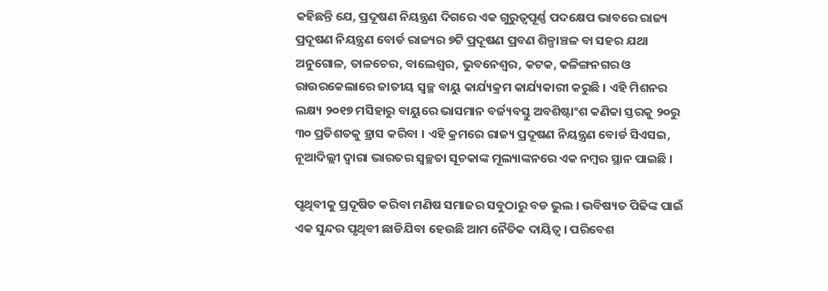କହିଛନ୍ତି ଯେ, ପ୍ରଦୂଷଣ ନିୟନ୍ତ୍ରଣ ଦିଗରେ ଏକ ଗୁରୁତ୍ୱପୂର୍ଣ୍ଣ ପଦକ୍ଷେପ ଭାବରେ ରାଜ୍ୟ ପ୍ରଦୂଷଣ ନିୟନ୍ତ୍ରଣ ବୋର୍ଡ ରାଜ୍ୟର ୭ଟି ପ୍ରଦୂଷଣ ପ୍ରବଣ ଶିଳ୍ପାଞ୍ଚଳ ବା ସହର ଯଥା ଅନୁଗୋଳ, ତାଳଚେର, ବାଲେଶ୍ୱର, ଭୁବନେଶ୍ୱର, କଟକ, କଳିଙ୍ଗନଗର ଓ ରାଉରକେଲାରେ ଜାତୀୟ ସ୍ୱଚ୍ଛ ବାୟୁ କାର୍ଯ୍ୟକ୍ରମ କାର୍ଯ୍ୟକାରୀ କରୁଛି । ଏହି ମିଶନର ଲକ୍ଷ୍ୟ ୨୦୧୭ ମସିହାରୁ ବାୟୁରେ ଭାସମାନ ବର୍ଜ୍ୟବସ୍ତୁ ଅବଶିଷ୍ଟାଂଶ କଣିକା ସ୍ତରକୁ ୨୦ରୁ ୩୦ ପ୍ରତିଶତକୁ ହ୍ରାସ କରିବା । ଏହି କ୍ରମରେ ରାଜ୍ୟ ପ୍ରଦୂଷଣ ନିୟନ୍ତ୍ରଣ ବୋର୍ଡ ସିଏସଇ, ନୂଆଦିଲ୍ଲୀ ଦ୍ୱାରା ଭାରତର ସ୍ୱଚ୍ଛତା ସୂଚକାଙ୍କ ମୂଲ୍ୟାଙ୍କନରେ ଏକ ନମ୍ବର ସ୍ଥାନ ପାଇଛି ।

ପୃଥିବୀକୁ ପ୍ରଦୂଷିତ କରିବା ମଣିଷ ସମାଜର ସବୁଠାରୁ ବଡ ଭୁଲ । ଭବିଷ୍ୟତ ପିଢିଙ୍କ ପାଇଁ ଏକ ସୁନ୍ଦର ପୃଥିବୀ ଛାଡିଯିବା ହେଉଛି ଆମ ନୈତିକ ଦାୟିତ୍ୱ । ପରିବେଶ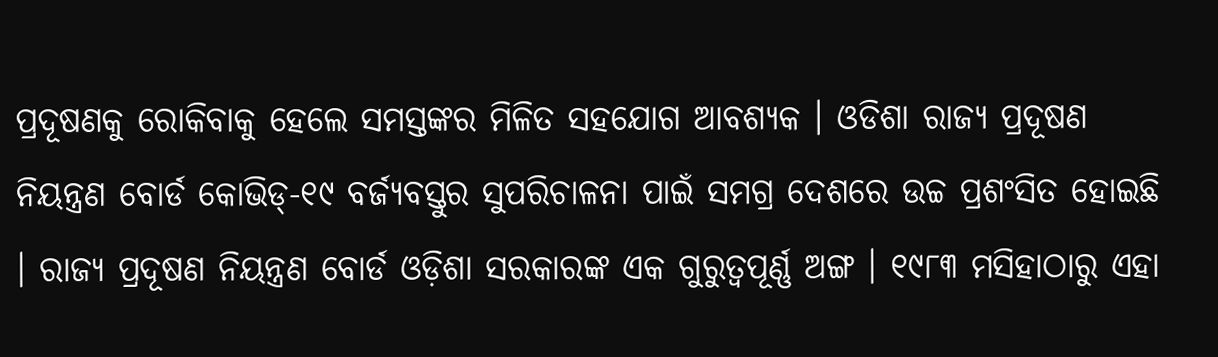ପ୍ରଦୂଷଣକୁ ରୋକିବାକୁ ହେଲେ ସମସ୍ତଙ୍କର ମିଳିତ ସହଯୋଗ ଆବଶ୍ୟକ । ଓଡିଶା ରାଜ୍ୟ ପ୍ରଦୂଷଣ ନିୟନ୍ତ୍ରଣ ବୋର୍ଡ କୋଭିଡ୍-୧୯ ବର୍ଜ୍ୟବସ୍ତୁର ସୁପରିଚାଳନା ପାଇଁ ସମଗ୍ର ଦେଶରେ ଉଚ୍ଚ ପ୍ରଶଂସିତ ହୋଇଛି । ରାଜ୍ୟ ପ୍ରଦୂଷଣ ନିୟନ୍ତ୍ରଣ ବୋର୍ଡ ଓଡ଼ିଶା ସରକାରଙ୍କ ଏକ ଗୁରୁତ୍ୱପୂର୍ଣ୍ଣ ଅଙ୍ଗ । ୧୯୮୩ ମସିହାଠାରୁ ଏହା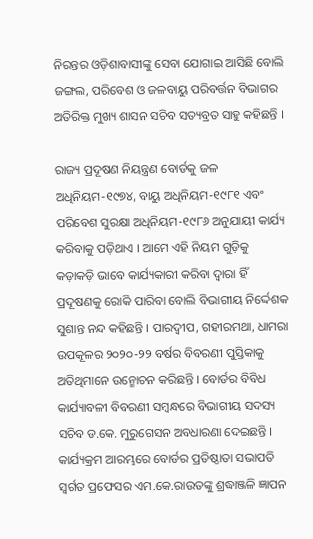ନିରନ୍ତର ଓଡ଼ିଶାବାସୀଙ୍କୁ ସେବା ଯୋଗାଇ ଆସିଛି ବୋଲି ଜଙ୍ଗଲ, ପରିବେଶ ଓ ଜଳବାୟୁ ପରିବର୍ତ୍ତନ ବିଭାଗର ଅତିରିକ୍ତ ମୁଖ୍ୟ ଶାସନ ସଚିବ ସତ୍ୟବ୍ରତ ସାହୁ କହିଛନ୍ତି ।

ରାଜ୍ୟ ପ୍ରଦୂଷଣ ନିୟନ୍ତ୍ରଣ ବୋର୍ଡକୁ ଜଳ ଅଧିନିୟମ-୧୯୭୪, ବାୟୁ ଅଧିନିୟମ-୧୯୮୧ ଏବଂ ପରିବେଶ ସୁରକ୍ଷା ଅଧିନିୟମ-୧୯୮୬ ଅନୁଯାୟୀ କାର୍ଯ୍ୟ କରିବାକୁ ପଡ଼ିଥାଏ । ଆମେ ଏହି ନିୟମ ଗୁଡ଼ିକୁ କଡ଼ାକଡ଼ି ଭାବେ କାର୍ଯ୍ୟକାରୀ କରିବା ଦ୍ୱାରା ହିଁ ପ୍ରଦୂଷଣକୁ ରୋକି ପାରିବା ବୋଲି ବିଭାଗୀୟ ନିର୍ଦ୍ଦେଶକ ସୁଶାନ୍ତ ନନ୍ଦ କହିଛନ୍ତି । ପାରଦ୍ୱୀପ, ଗହୀରମଥା, ଧାମରା ଉପକୂଳର ୨୦୨୦-୨୨ ବର୍ଷର ବିବରଣୀ ପୁସ୍ତିକାକୁ ଅତିଥିମାନେ ଉନ୍ମୋଚନ କରିଛନ୍ତି । ବୋର୍ଡର ବିବିଧ କାର୍ଯ୍ୟାବଳୀ ବିବରଣୀ ସମ୍ବନ୍ଧରେ ବିଭାଗୀୟ ସଦସ୍ୟ ସଚିବ ଡ.କେ. ମୁରୁଗେସନ ଅବଧାରଣା ଦେଇଛନ୍ତି । କାର୍ଯ୍ୟକ୍ରମ ଆରମ୍ଭରେ ବୋର୍ଡର ପ୍ରତିଷ୍ଠାତା ସଭାପତି ସ୍ୱର୍ଗତ ପ୍ରଫେସର ଏମ.କେ.ରାଉତଙ୍କୁ ଶ୍ରଦ୍ଧାଞ୍ଜଳି ଜ୍ଞାପନ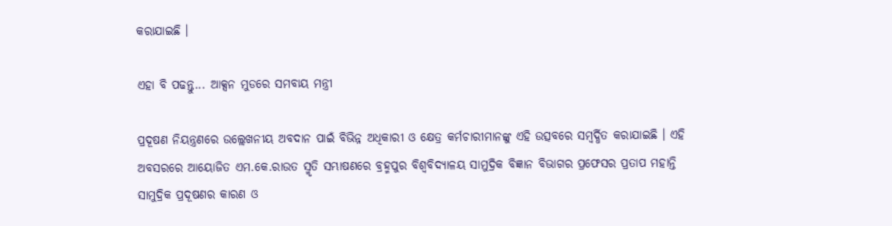କରାଯାଇଛି ।

ଏହା ବି ପଢନ୍ତୁ... ଆକ୍ସନ ମୁଡରେ ସମବାୟ ମନ୍ତ୍ରୀ

ପ୍ରଦୂଷଣ ନିୟନ୍ତ୍ରଣରେ ଉଲ୍ଲେଖନୀୟ ଅବଦାନ ପାଇଁ ବିଭିନ୍ନ ଅଧିକାରୀ ଓ କ୍ଷେତ୍ର କର୍ମଚାରୀମାନଙ୍କୁ ଏହି ଉତ୍ସବରେ ସମ୍ବର୍ଦ୍ଧିତ କରାଯାଇଛି । ଏହି ଅବସରରେ ଆୟୋଜିତ ଏମ.କେ.ରାଉତ ସ୍ମୃତି ସମ୍ଭାଷଣରେ ବ୍ରହ୍ମପୁର ବିଶ୍ୱବିଦ୍ୟାଳୟ ସାମୁଦ୍ରିକ ବିଜ୍ଞାନ ବିଭାଗର ପ୍ରଫେସର ପ୍ରତାପ ମହାନ୍ତି ସାମୁଦ୍ରିକ ପ୍ରଦୂଷଣର କାରଣ ଓ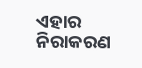ଏହାର ନିରାକରଣ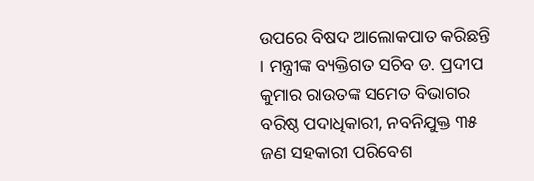ଉପରେ ବିଷଦ ଆଲୋକପାତ କରିଛନ୍ତି । ମନ୍ତ୍ରୀଙ୍କ ବ୍ୟକ୍ତିଗତ ସଚିବ ଡ. ପ୍ରଦୀପ କୁମାର ରାଉତଙ୍କ ସମେତ ବିଭାଗର ବରିଷ୍ଠ ପଦାଧିକାରୀ, ନବନିଯୁକ୍ତ ୩୫ ଜଣ ସହକାରୀ ପରିବେଶ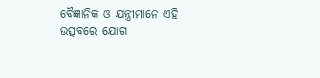ବୈଜ୍ଞାନିକ ଓ ଯନ୍ତ୍ରୀମାନେ ଏହି ଉତ୍ସବରେ ଯୋଗ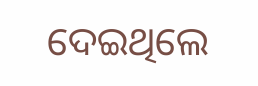ଦେଇଥିଲେ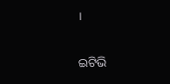।

ଇଟିଭି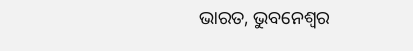ଭାରତ, ଭୁବନେଶ୍ବର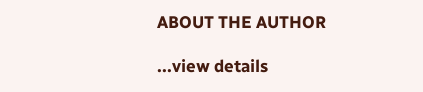ABOUT THE AUTHOR

...view details